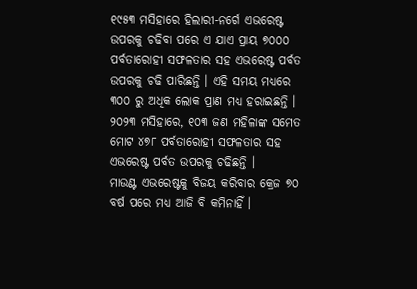୧୯୫୩ ମସିହାରେ ହିଲାରୀ-ନର୍ଗେ ଏଭରେଷ୍ଟ ଉପରକୁ ଚଢିବା ପରେ ଏ ଯାଏ ପ୍ରାୟ ୭୦୦୦ ପର୍ବତାରୋହୀ ସଫଳତାର ସହ ଏଭରେଷ୍ଟ ପର୍ବତ ଉପରକୁ ଚଢି ପାରିଛନ୍ତି । ଏହି ସମୟ ମଧ୍ୟରେ ୩୦୦ ରୁ ଅଧିକ ଲୋକ ପ୍ରାଣ ମଧ୍ୟ ହରାଇଛନ୍ତି । ୨୦୨୩ ମସିହାରେ, ୧୦୩ ଜଣ ମହିଳାଙ୍କ ସମେତ ମୋଟ ୪୭୮ ପର୍ବତାରୋହୀ ସଫଳତାର ସହ ଏଭରେଷ୍ଟ ପର୍ବତ ଉପରକୁ ଚଢିଛନ୍ତି ।
ମାଉଣ୍ଟ ଏଭରେଷ୍ଟକୁ ବିଜୟ କରିବାର କ୍ରେଜ ୭୦ ବର୍ଷ ପରେ ମଧ୍ୟ ଆଜି ବି କମିନାହିଁ ।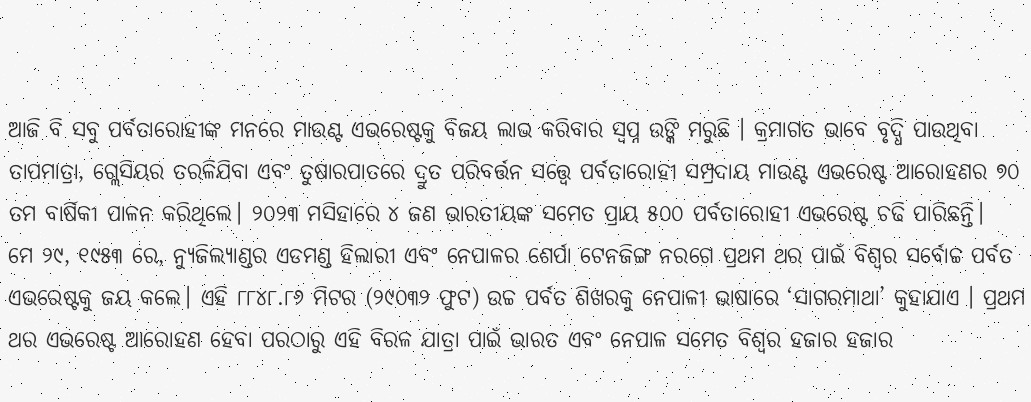ଆଜି ବି ସବୁ ପର୍ବତାରୋହୀଙ୍କ ମନରେ ମାଉଣ୍ଟ ଏଭରେଷ୍ଟକୁ ବିଜୟ ଲାଭ କରିବାର ସ୍ବପ୍ନ ଉଙ୍କି ମରୁଛି । କ୍ରମାଗତ ଭାବେ ବୃଦ୍ଧି ପାଉଥିବା ତାପମାତ୍ରା, ଗ୍ଲେସିୟର ତରଳିଯିବା ଏବଂ ତୁଷାରପାତରେ ଦ୍ରୁତ ପରିବର୍ତ୍ତନ ସତ୍ତ୍ବେ ପର୍ବତାରୋହୀ ସମ୍ପ୍ରଦାୟ ମାଉଣ୍ଟ ଏଭରେଷ୍ଟ ଆରୋହଣର ୭୦ ତମ ବାର୍ଷିକୀ ପାଳନ କରିଥିଲେ। ୨୦୨୩ ମସିହାରେ ୪ ଜଣ ଭାରତୀୟଙ୍କ ସମେତ ପ୍ରାୟ ୫୦୦ ପର୍ବତାରୋହୀ ଏଭରେଷ୍ଟ ଚଢି ପାରିଛନ୍ତି।
ମେ ୨୯, ୧୯୫୩ ରେ, ନ୍ୟୁଜିଲ୍ୟାଣ୍ଡର ଏଡମଣ୍ଡ ହିଲାରୀ ଏବଂ ନେପାଳର ଶେର୍ପା ଟେନଜିଙ୍ଗ ନରଗେ ପ୍ରଥମ ଥର ପାଇଁ ବିଶ୍ୱର ସର୍ବୋଚ୍ଚ ପର୍ବତ ଏଭରେଷ୍ଟକୁ ଜୟ କଲେ। ଏହି ୮୮୪୮.୮୬ ମିଟର (୨୯୦୩୨ ଫୁଟ) ଉଚ୍ଚ ପର୍ବତ ଶିଖରକୁ ନେପାଳୀ ଭାଷାରେ ‘ସାଗରମାଥା’ କୁହାଯାଏ । ପ୍ରଥମ ଥର ଏଭରେଷ୍ଟ ଆରୋହଣ ହେବା ପରଠାରୁ ଏହି ବିରଳ ଯାତ୍ରା ପାଇଁ ଭାରତ ଏବଂ ନେପାଳ ସମେତ ବିଶ୍ବର ହଜାର ହଜାର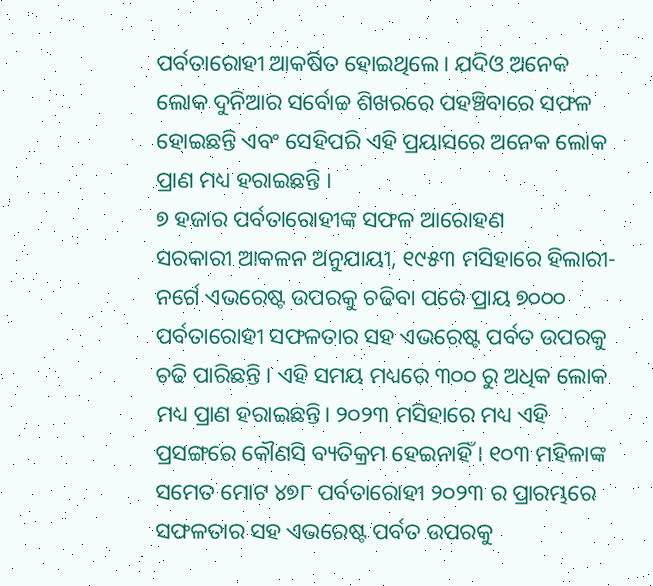ପର୍ବତାରୋହୀ ଆକର୍ଷିତ ହୋଇଥିଲେ। ଯଦିଓ ଅନେକ ଲୋକ ଦୁନିଆର ସର୍ବୋଚ୍ଚ ଶିଖରରେ ପହଞ୍ଚିବାରେ ସଫଳ ହୋଇଛନ୍ତି ଏବଂ ସେହିପରି ଏହି ପ୍ରୟାସରେ ଅନେକ ଲୋକ ପ୍ରାଣ ମଧ୍ୟ ହରାଇଛନ୍ତି ।
୭ ହଜାର ପର୍ବତାରୋହୀଙ୍କ ସଫଳ ଆରୋହଣ
ସରକାରୀ ଆକଳନ ଅନୁଯାୟୀ, ୧୯୫୩ ମସିହାରେ ହିଲାରୀ-ନର୍ଗେ ଏଭରେଷ୍ଟ ଉପରକୁ ଚଢିବା ପରେ ପ୍ରାୟ ୭୦୦୦ ପର୍ବତାରୋହୀ ସଫଳତାର ସହ ଏଭରେଷ୍ଟ ପର୍ବତ ଉପରକୁ ଚଢି ପାରିଛନ୍ତି । ଏହି ସମୟ ମଧ୍ୟରେ ୩୦୦ ରୁ ଅଧିକ ଲୋକ ମଧ୍ୟ ପ୍ରାଣ ହରାଇଛନ୍ତି। ୨୦୨୩ ମସିହାରେ ମଧ୍ୟ ଏହି ପ୍ରସଙ୍ଗରେ କୌଣସି ବ୍ୟତିକ୍ରମ ହେଇନାହିଁ । ୧୦୩ ମହିଳାଙ୍କ ସମେତ ମୋଟ ୪୭୮ ପର୍ବତାରୋହୀ ୨୦୨୩ ର ପ୍ରାରମ୍ଭରେ ସଫଳତାର ସହ ଏଭରେଷ୍ଟ ପର୍ବତ ଉପରକୁ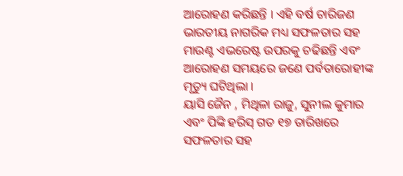ଆରୋହଣ କରିଛନ୍ତି । ଏହି ବର୍ଷ ଚାରିଜଣ ଭାରତୀୟ ନାଗରିକ ମଧ୍ୟ ସଫଳତାର ସହ ମାଉଣ୍ଟ ଏଭରେଷ୍ଟ ଉପରକୁ ଚଢିଛନ୍ତି ଏବଂ ଆରୋହଣ ସମୟରେ ଜଣେ ପର୍ବତାରୋହୀଙ୍କ ମୃତ୍ୟୁ ଘଟିଥିଲା ।
ୟାସି ଜୈନ , ମିଥିଳା ରାଜୁ, ସୁନୀଲ କୁମାର ଏବଂ ପିଙ୍କି ହରିସ୍ ଗତ ୧୭ ତାରିଖରେ ସଫଳତାର ସହ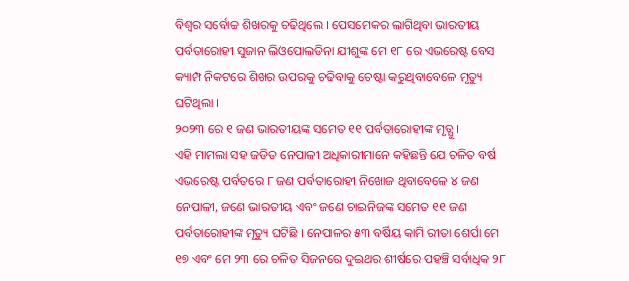ବିଶ୍ୱର ସର୍ବୋଚ୍ଚ ଶିଖରକୁ ଚଢିଥିଲେ । ପେସମେକର ଲାଗିଥିବା ଭାରତୀୟ ପର୍ବତାରୋହୀ ସୁଜାନ ଲିଓପୋଲଡିନା ଯୀଶୁଙ୍କ ମେ ୧୮ ରେ ଏଭରେଷ୍ଟ ବେସ କ୍ୟାମ୍ପ ନିକଟରେ ଶିଖର ଉପରକୁ ଚଢିବାକୁ ଚେଷ୍ଟା କରୁଥିବାବେଳେ ମୃତ୍ୟୁ ଘଟିଥିଲା ।
୨୦୨୩ ରେ ୧ ଜଣ ଭାରତୀୟଙ୍କ ସମେତ ୧୧ ପର୍ବତାରୋହୀଙ୍କ ମୃତ୍ଯୁ ।
ଏହି ମାମଲା ସହ ଜଡିତ ନେପାଳୀ ଅଧିକାରୀମାନେ କହିଛନ୍ତି ଯେ ଚଳିତ ବର୍ଷ ଏଭରେଷ୍ଟ ପର୍ବତରେ ୮ ଜଣ ପର୍ବତାରୋହୀ ନିଖୋଜ ଥିବାବେଳେ ୪ ଜଣ ନେପାଳୀ, ଜଣେ ଭାରତୀୟ ଏବଂ ଜଣେ ଚାଇନିଜଙ୍କ ସମେତ ୧୧ ଜଣ ପର୍ବତାରୋହୀଙ୍କ ମୃତ୍ୟୁ ଘଟିଛି । ନେପାଳର ୫୩ ବର୍ଷିୟ କାମି ରୀତା ଶେର୍ପା ମେ ୧୭ ଏବଂ ମେ ୨୩ ରେ ଚଳିତ ସିଜନରେ ଦୁଇଥର ଶୀର୍ଷରେ ପହଞ୍ଚି ସର୍ବାଧିକ ୨୮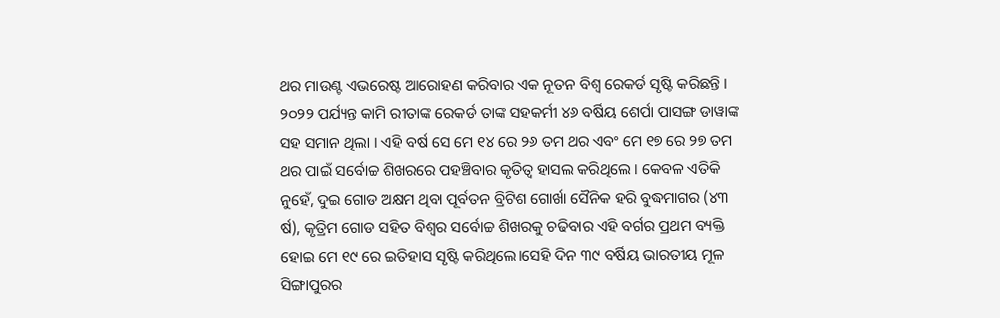ଥର ମାଉଣ୍ଟ ଏଭରେଷ୍ଟ ଆରୋହଣ କରିବାର ଏକ ନୂତନ ବିଶ୍ୱ ରେକର୍ଡ ସୃଷ୍ଟି କରିଛନ୍ତି । ୨୦୨୨ ପର୍ଯ୍ୟନ୍ତ କାମି ରୀତାଙ୍କ ରେକର୍ଡ ତାଙ୍କ ସହକର୍ମୀ ୪୬ ବର୍ଷିୟ ଶେର୍ପା ପାସଙ୍ଗ ଡାୱାଙ୍କ ସହ ସମାନ ଥିଲା । ଏହି ବର୍ଷ ସେ ମେ ୧୪ ରେ ୨୬ ତମ ଥର ଏବଂ ମେ ୧୭ ରେ ୨୭ ତମ ଥର ପାଇଁ ସର୍ବୋଚ୍ଚ ଶିଖରରେ ପହଞ୍ଚିବାର କୃତିତ୍ୱ ହାସଲ କରିଥିଲେ । କେବଳ ଏତିକି ନୁହେଁ, ଦୁଇ ଗୋଡ ଅକ୍ଷମ ଥିବା ପୂର୍ବତନ ବ୍ରିଟିଶ ଗୋର୍ଖା ସୈନିକ ହରି ବୁଦ୍ଧମାଗର (୪୩ ର୍ଷ), କୃତ୍ରିମ ଗୋଡ ସହିତ ବିଶ୍ୱର ସର୍ବୋଚ୍ଚ ଶିଖରକୁ ଚଢିବାର ଏହି ବର୍ଗର ପ୍ରଥମ ବ୍ୟକ୍ତି ହୋଇ ମେ ୧୯ ରେ ଇତିହାସ ସୃଷ୍ଟି କରିଥିଲେ।ସେହି ଦିନ ୩୯ ବର୍ଷିୟ ଭାରତୀୟ ମୂଳ ସିଙ୍ଗାପୁରର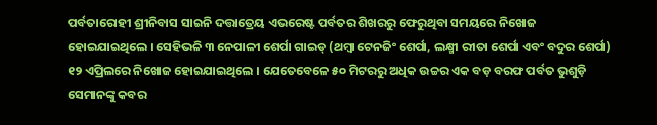ପର୍ବତାରୋହୀ ଶ୍ରୀନିବାସ ସାଇନି ଦତ୍ତାତ୍ରେୟ ଏଭରେଷ୍ଟ ପର୍ବତର ଶିଖରରୁ ଫେରୁଥିବା ସମୟରେ ନିଖୋଜ ହୋଇଯାଇଥିଲେ । ସେହିଭଳି ୩ ନେପାଳୀ ଶେର୍ପା ଗାଇଡ୍ (ଥମ୍ୱା ଟେନଜିଂ ଶେର୍ପା, ଲକ୍ଷ୍ମୀ ରୀତା ଶେର୍ପା ଏବଂ ବଦୁର ଶେର୍ପା) ୧୨ ଏପ୍ରିଲରେ ନିଖୋଜ ହୋଇଯାଇଥିଲେ । ଯେତେବେଳେ ୫୦ ମିଟରରୁ ଅଧିକ ଉଚ୍ଚର ଏକ ବଡ଼ ବରଫ ପର୍ବତ ଭୁଶୁଡ଼ି ସେମାନଙ୍କୁ କବର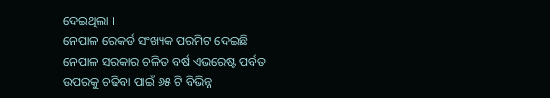ଦେଇଥିଲା ।
ନେପାଳ ରେକର୍ଡ ସଂଖ୍ୟକ ପରମିଟ ଦେଇଛି
ନେପାଳ ସରକାର ଚଳିତ ବର୍ଷ ଏଭରେଷ୍ଟ ପର୍ବତ ଉପରକୁ ଚଢିବା ପାଇଁ ୬୫ ଟି ବିଭିନ୍ନ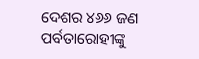ଦେଶର ୪୬୬ ଜଣ ପର୍ବତାରୋହୀଙ୍କୁ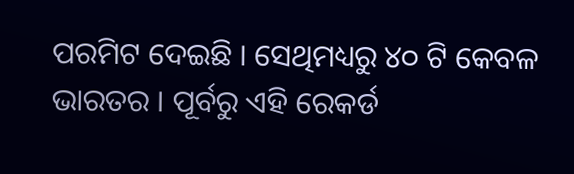ପରମିଟ ଦେଇଛି । ସେଥିମଧ୍ୟରୁ ୪୦ ଟି କେବଳ ଭାରତର । ପୂର୍ବରୁ ଏହି ରେକର୍ଡ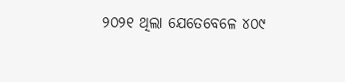୨୦୨୧ ଥିଲା ଯେତେବେଳେ ୪୦୯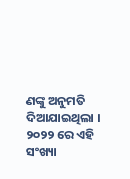ଣଙ୍କୁ ଅନୁମତି ଦିଆଯାଇଥିଲା । ୨୦୨୨ ରେ ଏହି ସଂଖ୍ୟା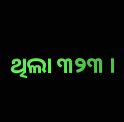ଥିଲା ୩୨୩ ।